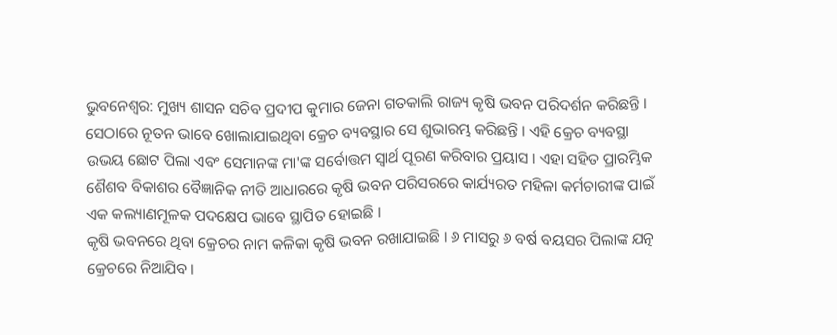ଭୁବନେଶ୍ବର: ମୁଖ୍ୟ ଶାସନ ସଚିବ ପ୍ରଦୀପ କୁମାର ଜେନା ଗତକାଲି ରାଜ୍ୟ କୃଷି ଭବନ ପରିଦର୍ଶନ କରିଛନ୍ତି । ସେଠାରେ ନୂତନ ଭାବେ ଖୋଲାଯାଇଥିବା କ୍ରେଚ ବ୍ୟବସ୍ଥାର ସେ ଶୁଭାରମ୍ଭ କରିଛନ୍ତି । ଏହି କ୍ରେଚ ବ୍ୟବସ୍ଥା ଉଭୟ ଛୋଟ ପିଲା ଏବଂ ସେମାନଙ୍କ ମା'ଙ୍କ ସର୍ବୋତ୍ତମ ସ୍ବାର୍ଥ ପୂରଣ କରିବାର ପ୍ରୟାସ । ଏହା ସହିତ ପ୍ରାରମ୍ଭିକ ଶୈଶବ ବିକାଶର ବୈଜ୍ଞାନିକ ନୀତି ଆଧାରରେ କୃଷି ଭବନ ପରିସରରେ କାର୍ଯ୍ୟରତ ମହିଳା କର୍ମଚାରୀଙ୍କ ପାଇଁ ଏକ କଲ୍ୟାଣମୂଳକ ପଦକ୍ଷେପ ଭାବେ ସ୍ଥାପିତ ହୋଇଛି ।
କୃଷି ଭବନରେ ଥିବା କ୍ରେଚର ନାମ କଳିକା କୃଷି ଭବନ ରଖାଯାଇଛି । ୬ ମାସରୁ ୬ ବର୍ଷ ବୟସର ପିଲାଙ୍କ ଯତ୍ନ କ୍ରେଚରେ ନିଆଯିବ ।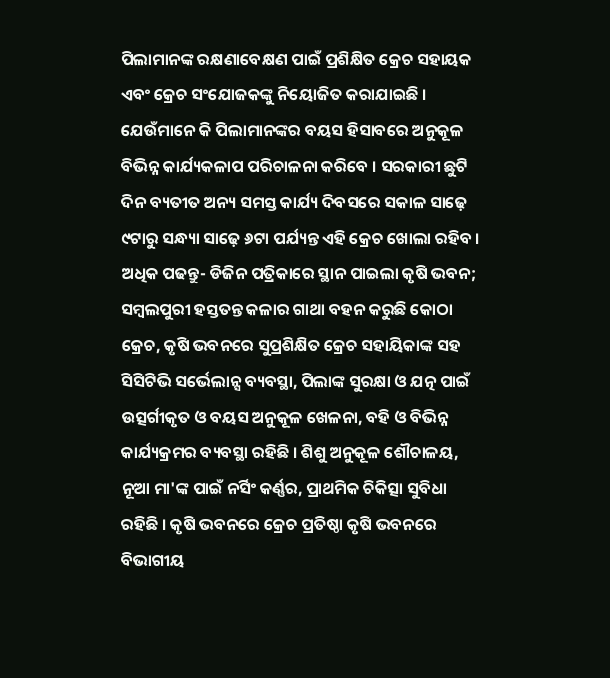ପିଲାମାନଙ୍କ ରକ୍ଷଣାବେକ୍ଷଣ ପାଇଁ ପ୍ରଶିକ୍ଷିତ କ୍ରେଚ ସହାୟକ ଏବଂ କ୍ରେଚ ସଂଯୋଜକଙ୍କୁ ନିୟୋଜିତ କରାଯାଇଛି । ଯେଉଁମାନେ କି ପିଲାମାନଙ୍କର ବୟସ ହିସାବରେ ଅନୁକୂଳ ବିଭିନ୍ନ କାର୍ଯ୍ୟକଳାପ ପରିଚାଳନା କରିବେ । ସରକାରୀ ଛୁଟି ଦିନ ବ୍ୟତୀତ ଅନ୍ୟ ସମସ୍ତ କାର୍ଯ୍ୟ ଦିବସରେ ସକାଳ ସାଢ଼େ ୯ଟାରୁ ସନ୍ଧ୍ୟା ସାଢ଼େ ୬ଟା ପର୍ଯ୍ୟନ୍ତ ଏହି କ୍ରେଚ ଖୋଲା ରହିବ ।
ଅଧିକ ପଢନ୍ତୁ- ଡିଜିନ ପତ୍ରିକାରେ ସ୍ଥାନ ପାଇଲା କୃଷି ଭବନ; ସମ୍ବଲପୁରୀ ହସ୍ତତନ୍ତ କଳାର ଗାଥା ବହନ କରୁଛି କୋଠା
କ୍ରେଚ, କୃଷି ଭବନରେ ସୁପ୍ରଶିକ୍ଷିତ କ୍ରେଚ ସହାୟିକାଙ୍କ ସହ ସିସିଟିଭି ସର୍ଭେଲାନ୍ସ ବ୍ୟବସ୍ଥା, ପିଲାଙ୍କ ସୁରକ୍ଷା ଓ ଯତ୍ନ ପାଇଁ ଉତ୍ସର୍ଗୀକୃତ ଓ ବୟସ ଅନୁକୂଳ ଖେଳନା, ବହି ଓ ବିଭିନ୍ନ କାର୍ଯ୍ୟକ୍ରମର ବ୍ୟବସ୍ଥା ରହିଛି । ଶିଶୁ ଅନୁକୂଳ ଶୌଚାଳୟ, ନୂଆ ମା'ଙ୍କ ପାଇଁ ନର୍ସିଂ କର୍ଣ୍ଣର, ପ୍ରାଥମିକ ଚିକିତ୍ସା ସୁବିଧା ରହିଛି । କୃଷି ଭବନରେ କ୍ରେଚ ପ୍ରତିଷ୍ଠା କୃଷି ଭବନରେ ବିଭାଗୀୟ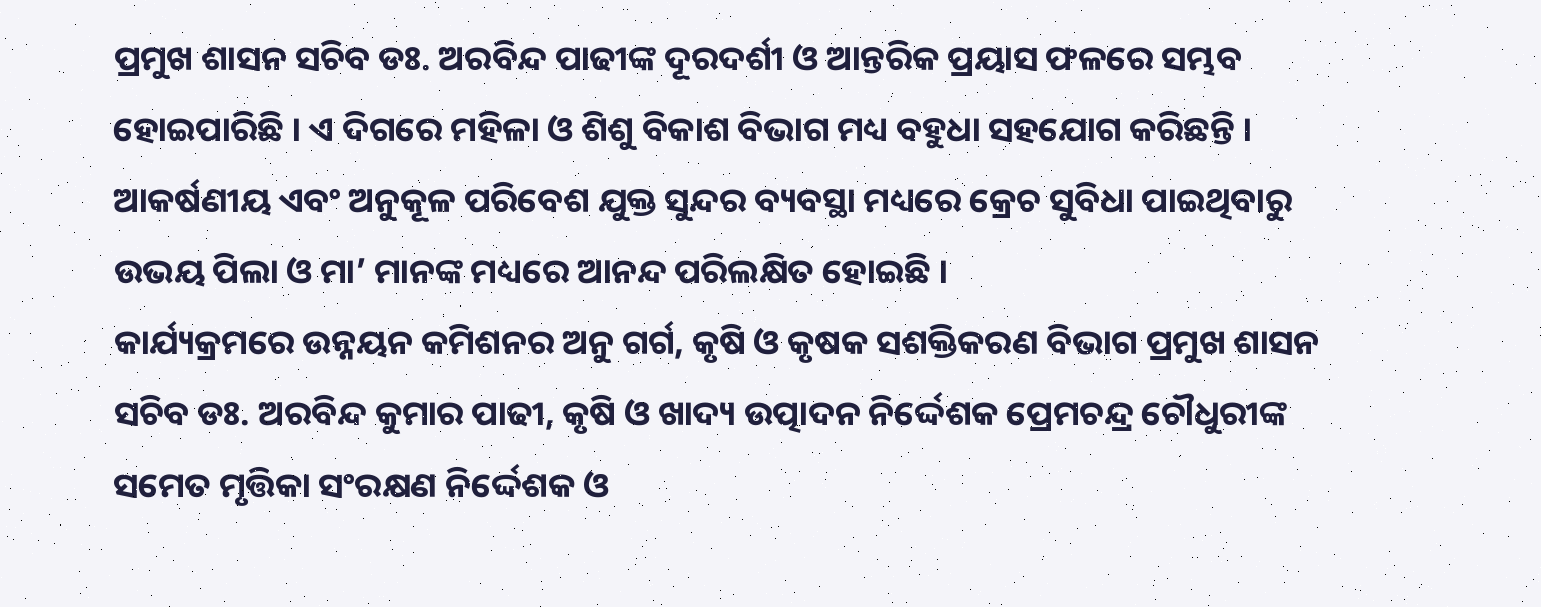ପ୍ରମୁଖ ଶାସନ ସଚିବ ଡଃ. ଅରବିନ୍ଦ ପାଢୀଙ୍କ ଦୂରଦର୍ଶୀ ଓ ଆନ୍ତରିକ ପ୍ରୟାସ ଫଳରେ ସମ୍ଭବ ହୋଇପାରିଛି । ଏ ଦିଗରେ ମହିଳା ଓ ଶିଶୁ ବିକାଶ ବିଭାଗ ମଧ୍ୟ ବହୁଧା ସହଯୋଗ କରିଛନ୍ତି । ଆକର୍ଷଣୀୟ ଏବଂ ଅନୁକୂଳ ପରିବେଶ ଯୁକ୍ତ ସୁନ୍ଦର ବ୍ୟବସ୍ଥା ମଧ୍ୟରେ କ୍ରେଚ ସୁବିଧା ପାଇଥିବାରୁ ଉଭୟ ପିଲା ଓ ମା’ ମାନଙ୍କ ମଧ୍ୟରେ ଆନନ୍ଦ ପରିଲକ୍ଷିତ ହୋଇଛି ।
କାର୍ଯ୍ୟକ୍ରମରେ ଉନ୍ନୟନ କମିଶନର ଅନୁ ଗର୍ଗ, କୃଷି ଓ କୃଷକ ସଶକ୍ତିକରଣ ବିଭାଗ ପ୍ରମୁଖ ଶାସନ ସଚିବ ଡଃ. ଅରବିନ୍ଦ କୁମାର ପାଢୀ, କୃଷି ଓ ଖାଦ୍ୟ ଉତ୍ପାଦନ ନିର୍ଦ୍ଦେଶକ ପ୍ରେମଚନ୍ଦ୍ର ଚୌଧୁରୀଙ୍କ ସମେତ ମୃତ୍ତିକା ସଂରକ୍ଷଣ ନିର୍ଦ୍ଦେଶକ ଓ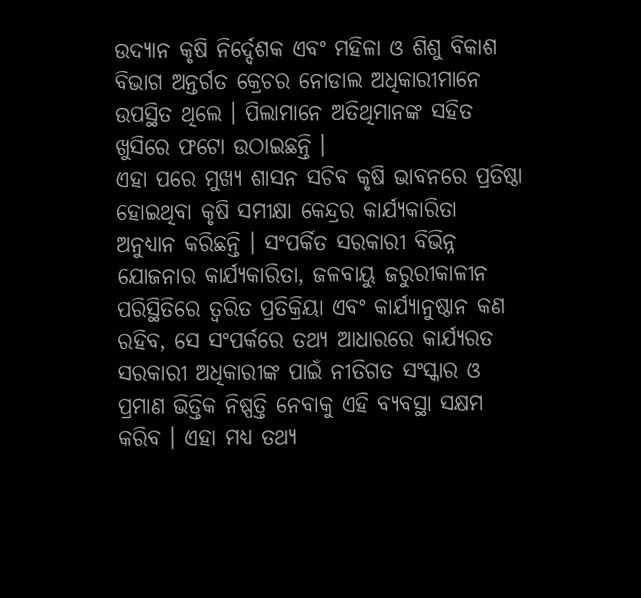ଉଦ୍ୟାନ କୃଷି ନିର୍ଦ୍ଦେଶକ ଏବଂ ମହିଳା ଓ ଶିଶୁ ବିକାଶ ବିଭାଗ ଅନ୍ତର୍ଗତ କ୍ରେଚର ନୋଡାଲ ଅଧିକାରୀମାନେ ଉପସ୍ଥିତ ଥିଲେ । ପିଲାମାନେ ଅତିଥିମାନଙ୍କ ସହିତ ଖୁସିରେ ଫଟୋ ଉଠାଇଛନ୍ତି ।
ଏହା ପରେ ମୁଖ୍ୟ ଶାସନ ସଚିବ କୃଷି ଭାବନରେ ପ୍ରତିଷ୍ଠା ହୋଇଥିବା କୃଷି ସମୀକ୍ଷା କେନ୍ଦ୍ରର କାର୍ଯ୍ୟକାରିତା ଅନୁଧ୍ୟାନ କରିଛନ୍ତି । ସଂପର୍କିତ ସରକାରୀ ବିଭିନ୍ନ ଯୋଜନାର କାର୍ଯ୍ୟକାରିତା, ଜଳବାୟୁ ଜରୁରୀକାଳୀନ ପରିସ୍ଥିତିରେ ତ୍ବରିତ ପ୍ରତିକ୍ରିୟା ଏବଂ କାର୍ଯ୍ୟାନୁଷ୍ଠାନ କଣ ରହିବ, ସେ ସଂପର୍କରେ ତଥ୍ୟ ଆଧାରରେ କାର୍ଯ୍ୟରତ ସରକାରୀ ଅଧିକାରୀଙ୍କ ପାଇଁ ନୀତିଗତ ସଂସ୍କାର ଓ ପ୍ରମାଣ ଭିତ୍ତିକ ନିଷ୍ପତ୍ତି ନେବାକୁ ଏହି ବ୍ୟବସ୍ଥା ସକ୍ଷମ କରିବ । ଏହା ମଧ୍ୟ ତଥ୍ୟ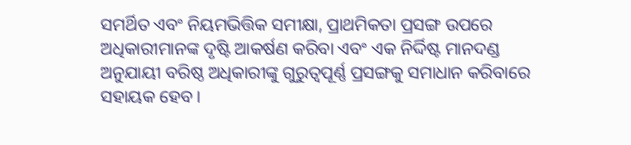ସମର୍ଥିତ ଏବଂ ନିୟମଭିତ୍ତିକ ସମୀକ୍ଷା, ପ୍ରାଥମିକତା ପ୍ରସଙ୍ଗ ଉପରେ ଅଧିକାରୀମାନଙ୍କ ଦୃଷ୍ଟି ଆକର୍ଷଣ କରିବା ଏବଂ ଏକ ନିର୍ଦ୍ଦିଷ୍ଟ ମାନଦଣ୍ଡ ଅନୁଯାୟୀ ବରିଷ୍ଠ ଅଧିକାରୀଙ୍କୁ ଗୁରୁତ୍ୱପୂର୍ଣ୍ଣ ପ୍ରସଙ୍ଗକୁ ସମାଧାନ କରିବାରେ ସହାୟକ ହେବ ।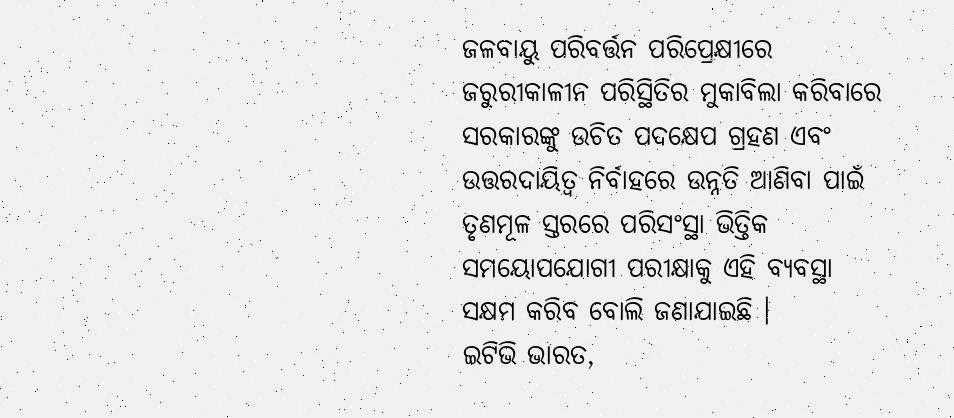ଜଳବାୟୁ ପରିବର୍ତ୍ତନ ପରିପ୍ରେକ୍ଷୀରେ ଜରୁରୀକାଳୀନ ପରିସ୍ଥିତିର ମୁକାବିଲା କରିବାରେ ସରକାରଙ୍କୁ ଉଚିତ ପଦକ୍ଷେପ ଗ୍ରହଣ ଏବଂ ଉତ୍ତରଦାୟିତ୍ୱ ନିର୍ବାହରେ ଉନ୍ନତି ଆଣିବା ପାଇଁ ତୃଣମୂଳ ସ୍ତରରେ ପରିସଂସ୍ଥା ଭିତ୍ତିକ ସମୟୋପଯୋଗୀ ପରୀକ୍ଷାକୁ ଏହି ବ୍ୟବସ୍ଥା ସକ୍ଷମ କରିବ ବୋଲି ଜଣାଯାଇଛି ।
ଇଟିଭି ଭାରତ,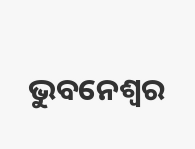ଭୁବନେଶ୍ବର